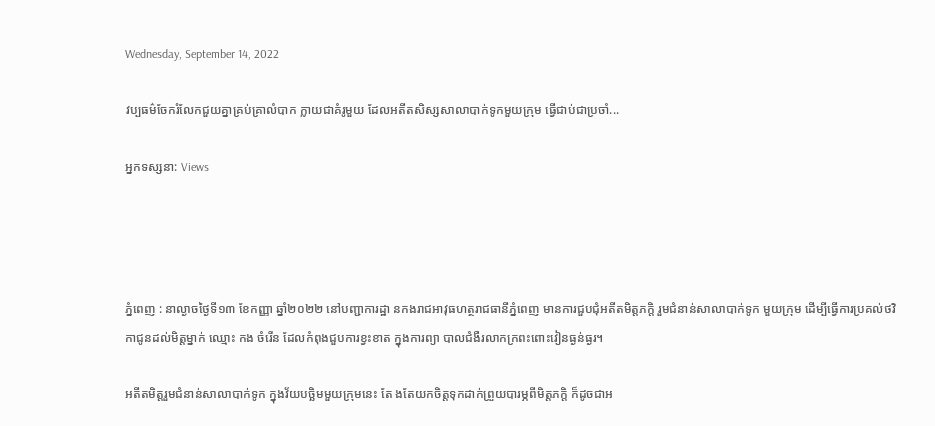Wednesday, September 14, 2022

វប្បធម៌ចែករំលែកជួយគ្នាគ្រប់គ្រាលំបាក ក្លាយជាគំរូមួយ ដែលអតីតសិស្សសាលាបាក់ទូកមួយក្រុម ធ្វើជាប់ជាប្រចាំ...

អ្នកទស្សនា: Views




ភ្នំពេញ : នាល្ងាចថ្ងៃទី១៣ ខែកញ្ញា ឆ្នាំ២០២២ នៅបញ្ជាការដ្ឋា នកងរាជអាវុធហត្ថរាជធានីភ្នំពេញ មានការជួបជុំអតីតមិត្តភក្តិ រួមជំនាន់សាលាបាក់ទូក មួយក្រុម ដើម្បីធ្វើការប្រគល់ថវិកាជូនដល់មិត្តម្នាក់ ឈ្មោះ កង ចំរើន ដែលកំពុងជួបការខ្វះខាត ក្នុងការព្យា បាលជំងឺរលាកក្រពះពោះវៀនធ្ងន់ធ្ងរ។

អតីតមិត្តរួមជំនាន់សាលាបាក់ទូក ក្នុងវ័យបច្ឆិមមួយក្រុមនេះ តែ ងតែយកចិត្តទុកដាក់ព្រួយបារម្ភពីមិត្តភក្តិ ក៏ដូចជាអ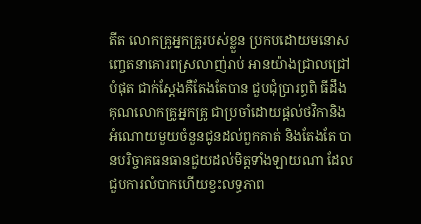តីត លោកគ្រូអ្នកគ្រូរបស់ខ្លួន ប្រកបដោយមនោសញ្ចេតនាគោរពស្រលាញ់រាប់ អានយ៉ាងជ្រាលជ្រៅបំផុត ជាក់ស្តែងគឺតែងតែបាន ជួបជុំប្រារព្ធពិ ធីដឹងគុណលោកគ្រូអ្នកគ្រូ ជាប្រចាំដោយផ្តល់ថវិកានិងអំណោយមួយចំនួនជូនដល់ពួកគាត់ និងតែងតែ បានបរិច្ចាគធនធានជួយដល់មិត្តទាំងឡាយណា ដែលជួបការលំបាកហើយខ្វះលទ្ធភាព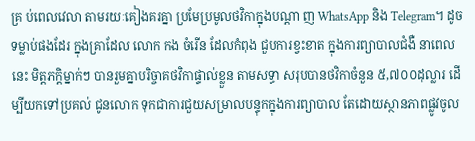គ្រ ប់ពេលវេលា តាមរយៈគៀងគរគ្នា ប្រមែប្រមូលថវិកាក្នុងបណ្តា ញ WhatsApp និង Telegram។ ដូចទម្លាប់ផងដែរ ក្នុងគ្រាដែល លោក កង ចំរើន ដែលកំពុង ជួបការខ្វះខាត ក្នុងការព្យាបាលជំងឺ នាពេលនេះ មិត្តភក្តិម្នាក់ៗ បានរួមគ្នាបរិច្ចាគថវិកាផ្ទាល់ខ្លួន តាមសទ្ធា សរុបបានថវិកាចំនួន ៥,៧០០ដុល្លារ ដើម្បីយកទៅប្រគល់ ជូនលោក ទុកជាការជួយសម្រាលបន្ទុកក្នុងការព្យាបាល តែដោយស្ថានភាពផ្លូវចូល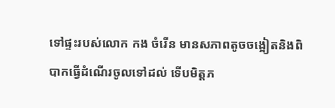ទៅផ្ទះរបស់លោក កង ចំរើន មានសភាពតូចចង្អៀតនិងពិបាកធ្វើដំណើរចូលទៅដល់ ទើបមិត្តភ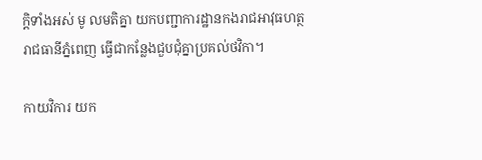ក្តិទាំងអស់ មូ លមតិគ្នា យកបញ្ជាការដ្ឋានកងរាជអាវុធហត្ថរាជធានីភ្នំពេញ ធ្វើជាកន្លែងជួបជុំគ្នាប្រគល់ថវិកា។

កាយវិការ យក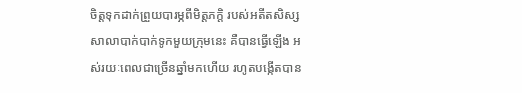ចិត្តទុកដាក់ព្រួយបារម្ភពីមិត្តភក្តិ របស់អតីតសិស្សសាលាបាក់បាក់ទូកមួយក្រុមនេះ គឺបានធ្វើឡើង អស់រយៈពេលជាច្រើនឆ្នាំមកហើយ រហូតបង្កើតបាន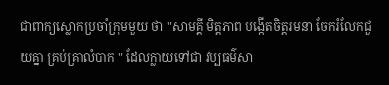ជាពាក្យស្លោកប្រចាំក្រុមមួយ ថា "សាមគ្គី មិត្តភាព បង្កើតចិត្តរមនា ចែករំលែកជួយគ្នា គ្រប់គ្រាលំបាក " ដែលក្លាយទៅជា វប្បធម៌សា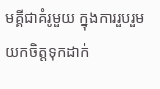មគ្គីជាគំរូមួយ ក្នុងការរួបរួម យកចិត្តទុកដាក់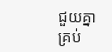ជួយគ្នាគ្រប់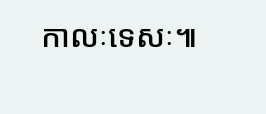កាលៈទេសៈ៕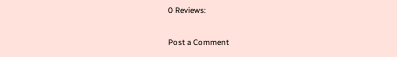0 Reviews:

Post a Comment